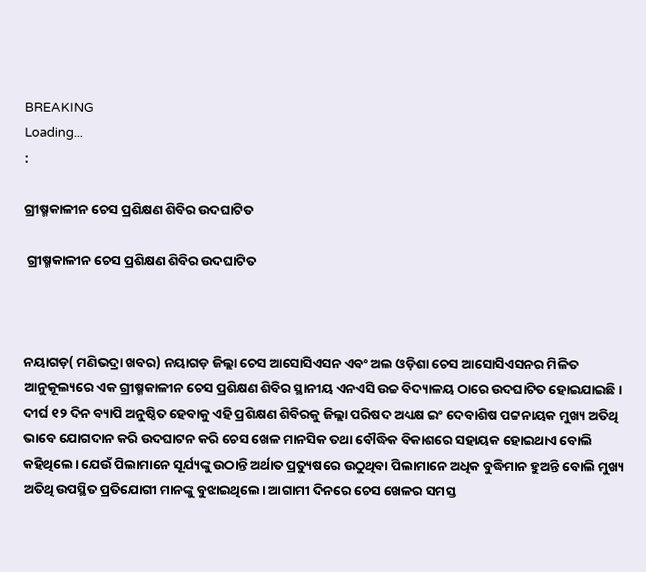BREAKING
Loading...
:

ଗ୍ରୀଷ୍ମକାଳୀନ ଚେସ ପ୍ରଶିକ୍ଷଣ ଶିବିର ଉଦଘାଟିତ

 ଗ୍ରୀଷ୍ମକାଳୀନ ଚେସ ପ୍ରଶିକ୍ଷଣ ଶିବିର ଉଦଘାଟିତ



ନୟାଗଡ଼( ମଣିଭଦ୍ରା ଖବର) ନୟାଗଡ଼ ଜିଲ୍ଲା ଚେସ ଆସୋସିଏସନ ଏବଂ ଅଲ ଓଡ଼ିଶା ଚେସ ଆସୋସିଏସନର ମିଳିତ ଆନୁକୂଲ୍ୟରେ ଏକ ଗ୍ରୀଷ୍ମକାଳୀନ ଚେସ ପ୍ରଶିକ୍ଷଣ ଶିବିର ସ୍ଥାନୀୟ ଏନଏସି ଉଚ୍ଚ ବିଦ୍ୟାଳୟ ଠାରେ ଉଦଘାଟିତ ହୋଇଯାଇଛି। ଦୀର୍ଘ ୧୨ ଦିନ ବ୍ୟାପି ଅନୁଷ୍ଠିତ ହେବାକୁ ଏହି ପ୍ରଶିକ୍ଷଣ ଶିବିରକୁ ଜିଲ୍ଲା ପରିଷଦ ଅଧ୍ୟକ୍ଷ ଇଂ ଦେବାଶିଷ ପଟ୍ଟନାୟକ ମୁଖ୍ୟ ଅତିଥି ଭାବେ ଯୋଗଦାନ କରି ଉଦଘାଟନ କରି ଚେସ ଖେଳ ମାନସିକ ତଥା ବୌଦ୍ଧିକ ବିକାଶରେ ସହାୟକ ହୋଇଥାଏ ବୋଲି କହିଥିଲେ। ଯେଉଁ ପିଲାମାନେ ସୂର୍ଯ୍ୟଙ୍କୁ ଉଠାନ୍ତି ଅର୍ଥାତ ପ୍ରତ୍ୟୁଷରେ ଉଠୁଥିବା ପିଲାମାନେ ଅଧିକ ବୁଦ୍ଧିମାନ ହୁଅନ୍ତି ବୋଲି ମୁଖ୍ୟ ଅତିଥି ଉପସ୍ଥିତ ପ୍ରତିଯୋଗୀ ମାନଙ୍କୁ ବୁଝାଇଥିଲେ। ଆଗାମୀ ଦିନରେ ଚେସ ଖେଳର ସମସ୍ତ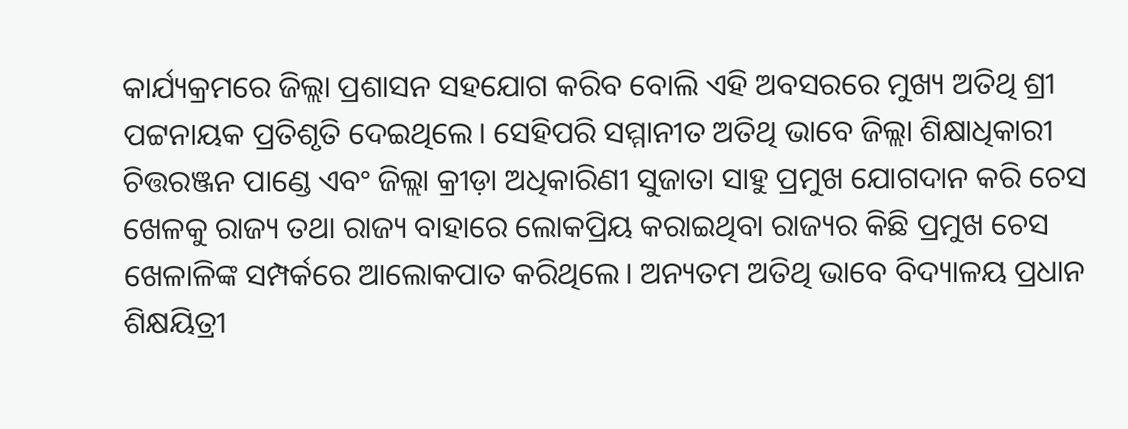କାର୍ଯ୍ୟକ୍ରମରେ ଜିଲ୍ଲା ପ୍ରଶାସନ ସହଯୋଗ କରିବ ବୋଲି ଏହି ଅବସରରେ ମୁଖ୍ୟ ଅତିଥି ଶ୍ରୀ ପଟ୍ଟନାୟକ ପ୍ରତିଶୃତି ଦେଇଥିଲେ। ସେହିପରି ସମ୍ମାନୀତ ଅତିଥି ଭାବେ ଜିଲ୍ଲା ଶିକ୍ଷାଧିକାରୀ ଚିତ୍ତରଞ୍ଜନ ପାଣ୍ଡେ ଏବଂ ଜିଲ୍ଲା କ୍ରୀଡ଼ା ଅଧିକାରିଣୀ ସୁଜାତା ସାହୁ ପ୍ରମୁଖ ଯୋଗଦାନ କରି ଚେସ ଖେଳକୁ ରାଜ୍ୟ ତଥା ରାଜ୍ୟ ବାହାରେ ଲୋକପ୍ରିୟ କରାଇଥିବା ରାଜ୍ୟର କିଛି ପ୍ରମୁଖ ଚେସ ଖେଳାଳିଙ୍କ ସମ୍ପର୍କରେ ଆଲୋକପାତ କରିଥିଲେ। ଅନ୍ୟତମ ଅତିଥି ଭାବେ ବିଦ୍ୟାଳୟ ପ୍ରଧାନ ଶିକ୍ଷୟିତ୍ରୀ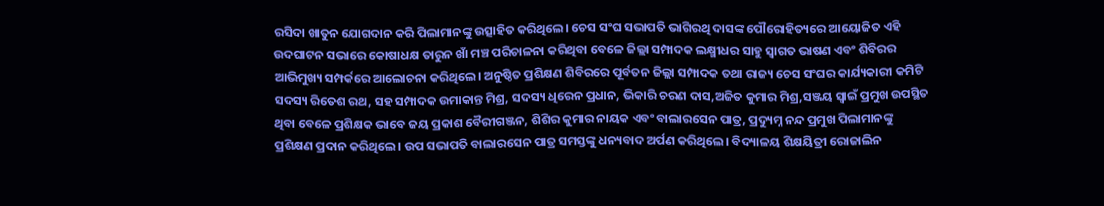ରସିଦା ଖାତୁନ ଯୋଗଦାନ କରି ପିଲାମାନଙ୍କୁ ଉତ୍ସାହିତ କରିଥିଲେ। ଚେସ ସଂଘ ସଭାପତି ଭାଗିରଥି ଦାସଙ୍କ ପୌରୋହିତ୍ୟରେ ଆୟୋଜିତ ଏହି ଉଦଘାଟନ ସଭାରେ କୋଷାଧକ୍ଷ ତାରୁନ ଖାଁ ମଞ୍ଚ ପରିଚାଳନା କରିଥିବା ବେଳେ ଜିଲ୍ଲା ସମ୍ପାଦକ ଲକ୍ଷ୍ମୀଧର ସାହୁ ସ୍ୱାଗତ ଭାଷଣ ଏବଂ ଶିବିରର ଆଭିମୁଖ୍ୟ ସମ୍ପର୍କରେ ଆଲୋଚନା କରିଥିଲେ। ଅନୁଷ୍ଠିତ ପ୍ରଶିକ୍ଷଣ ଶିବିରରେ ପୂର୍ବତନ ଜିଲ୍ଲା ସମ୍ପାଦକ ତଥା ରାଜ୍ୟ ଚେସ ସଂଘର କାର୍ଯ୍ୟକାରୀ କମିଟି ସଦସ୍ୟ ରିତେଶ ରଥ, ସହ ସମ୍ପାଦକ ଉମାକାନ୍ତ ମିଶ୍ର, ସଦସ୍ୟ ଧିରେନ ପ୍ରଧାନ, ଭିକାରି ଚରଣ ଦାସ,ଅଜିତ କୁମାର ମିଶ୍ର,ସଞ୍ଜୟ ସ୍ୱାଇଁ ପ୍ରମୁଖ ଉପସ୍ଥିତ ଥିବା ବେଳେ ପ୍ରଶିକ୍ଷକ ଭାବେ ଜୟ ପ୍ରକାଶ ବୈରୀଗଞ୍ଜନ, ଶିଶିର କୁମାର ନାୟକ ଏବଂ ବାଲାରସେନ ପାତ୍ର, ପ୍ରଦ୍ୟୁମ୍ନ ନନ୍ଦ ପ୍ରମୁଖ ପିଲାମାନଙ୍କୁ ପ୍ରଶିକ୍ଷଣ ପ୍ରଦାନ କରିଥିଲେ। ଉପ ସଭାପତି ବାଲାରସେନ ପାତ୍ର ସମସ୍ତଙ୍କୁ ଧନ୍ୟବାଦ ଅର୍ପଣ କରିଥିଲେ। ବିଦ୍ୟାଳୟ ଶିକ୍ଷୟିତ୍ରୀ ରୋଜାଲିନ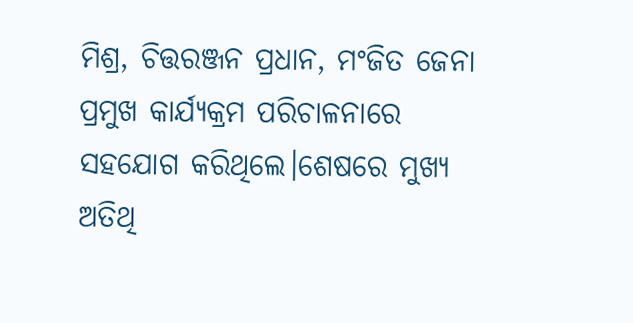ମିଶ୍ର, ଚିତ୍ତରଞ୍ଜନ ପ୍ରଧାନ, ମଂଜିତ ଜେନା ପ୍ରମୁଖ କାର୍ଯ୍ୟକ୍ରମ ପରିଚାଳନାରେ ସହଯୋଗ କରିଥିଲେ।ଶେଷରେ ମୁଖ୍ୟ ଅତିଥି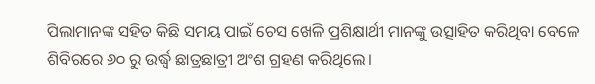ପିଲାମାନଙ୍କ ସହିତ କିଛି ସମୟ ପାଇଁ ଚେସ ଖେଳି ପ୍ରଶିକ୍ଷାର୍ଥୀ ମାନଙ୍କୁ ଉତ୍ସାହିତ କରିଥିବା ବେଳେ ଶିବିରରେ ୬୦ ରୁ ଉର୍ଦ୍ଧ୍ୱ ଛାତ୍ରଛାତ୍ରୀ ଅଂଶ ଗ୍ରହଣ କରିଥିଲେ।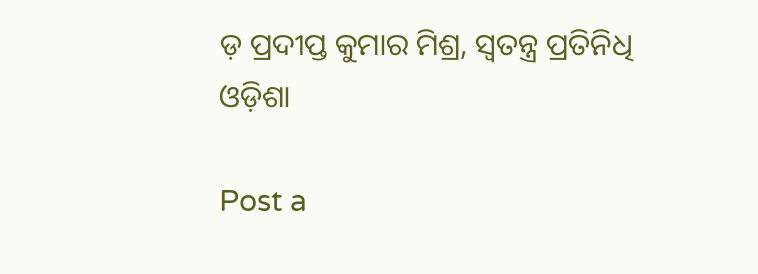ଡ଼ ପ୍ରଦୀପ୍ତ କୁମାର ମିଶ୍ର, ସ୍ବତନ୍ତ୍ର ପ୍ରତିନିଧି ଓଡ଼ିଶା

Post a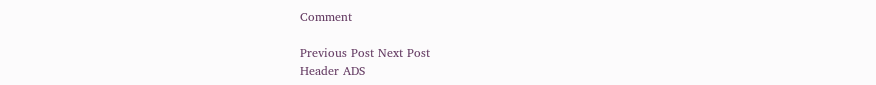Comment

Previous Post Next Post
Header ADS